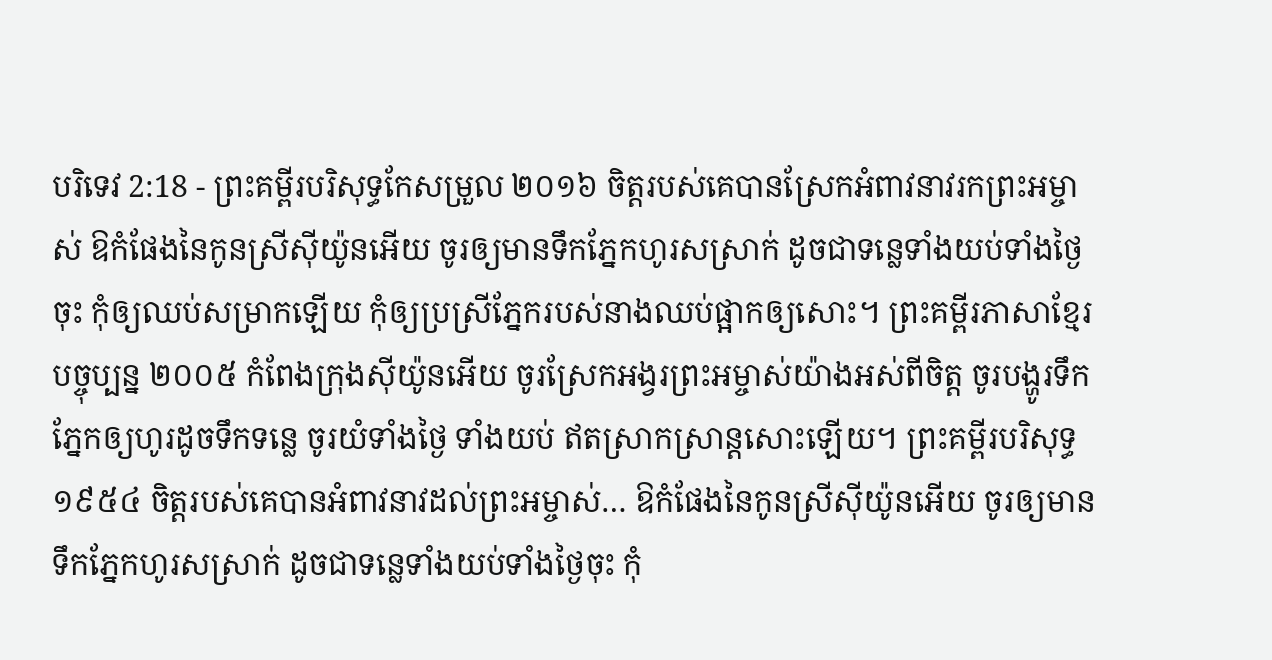បរិទេវ 2:18 - ព្រះគម្ពីរបរិសុទ្ធកែសម្រួល ២០១៦ ចិត្តរបស់គេបានស្រែកអំពាវនាវរកព្រះអម្ចាស់ ឱកំផែងនៃកូនស្រីស៊ីយ៉ូនអើយ ចូរឲ្យមានទឹកភ្នែកហូរសស្រាក់ ដូចជាទន្លេទាំងយប់ទាំងថ្ងៃចុះ កុំឲ្យឈប់សម្រាកឡើយ កុំឲ្យប្រស្រីភ្នែករបស់នាងឈប់ផ្អាកឲ្យសោះ។ ព្រះគម្ពីរភាសាខ្មែរបច្ចុប្បន្ន ២០០៥ កំពែងក្រុងស៊ីយ៉ូនអើយ ចូរស្រែកអង្វរព្រះអម្ចាស់យ៉ាងអស់ពីចិត្ត ចូរបង្ហូរទឹកភ្នែកឲ្យហូរដូចទឹកទន្លេ ចូរយំទាំងថ្ងៃ ទាំងយប់ ឥតស្រាកស្រាន្តសោះឡើយ។ ព្រះគម្ពីរបរិសុទ្ធ ១៩៥៤ ចិត្តរបស់គេបានអំពាវនាវដល់ព្រះអម្ចាស់… ឱកំផែងនៃកូនស្រីស៊ីយ៉ូនអើយ ចូរឲ្យមានទឹកភ្នែកហូរសស្រាក់ ដូចជាទន្លេទាំងយប់ទាំងថ្ងៃចុះ កុំ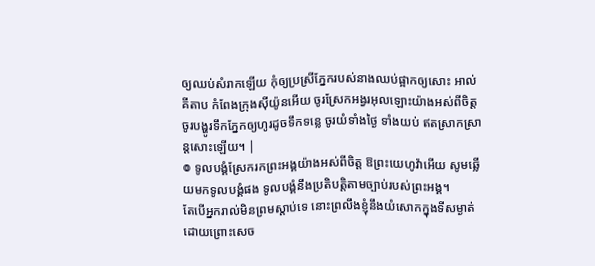ឲ្យឈប់សំរាកឡើយ កុំឲ្យប្រស្រីភ្នែករបស់នាងឈប់ផ្អាកឲ្យសោះ អាល់គីតាប កំពែងក្រុងស៊ីយ៉ូនអើយ ចូរស្រែកអង្វរអុលឡោះយ៉ាងអស់ពីចិត្ត ចូរបង្ហូរទឹកភ្នែកឲ្យហូរដូចទឹកទន្លេ ចូរយំទាំងថ្ងៃ ទាំងយប់ ឥតស្រាកស្រាន្តសោះឡើយ។ |
៙ ទូលបង្គំស្រែករកព្រះអង្គយ៉ាងអស់ពីចិត្ត ឱព្រះយេហូវ៉ាអើយ សូមឆ្លើយមកទូលបង្គំផង ទូលបង្គំនឹងប្រតិបត្តិតាមច្បាប់របស់ព្រះអង្គ។
តែបើអ្នករាល់មិនព្រមស្តាប់ទេ នោះព្រលឹងខ្ញុំនឹងយំសោកក្នុងទីសម្ងាត់ ដោយព្រោះសេច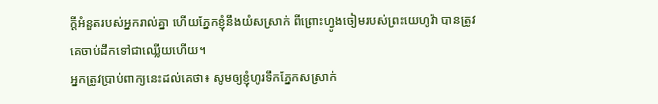ក្ដីអំនួតរបស់អ្នករាល់គ្នា ហើយភ្នែកខ្ញុំនឹងយំសស្រាក់ ពីព្រោះហ្វូងចៀមរបស់ព្រះយេហូវ៉ា បានត្រូវគេចាប់ដឹកទៅជាឈ្លើយហើយ។
អ្នកត្រូវប្រាប់ពាក្យនេះដល់គេថា៖ សូមឲ្យខ្ញុំហូរទឹកភ្នែកសស្រាក់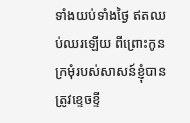ទាំងយប់ទាំងថ្ងៃ ឥតឈប់ឈរឡើយ ពីព្រោះកូនក្រមុំរបស់សាសន៍ខ្ញុំបានត្រូវខ្ទេចខ្ទី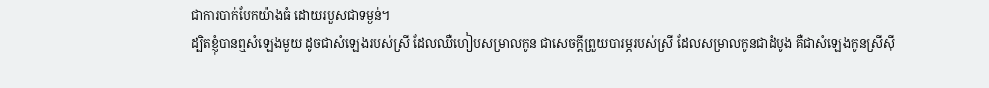ជាការបាក់បែកយ៉ាងធំ ដោយរបួសជាទម្ងន់។
ដ្បិតខ្ញុំបានឮសំឡេងមួយ ដូចជាសំឡេងរបស់ស្រី ដែលឈឺហៀបសម្រាលកូន ជាសេចក្ដីព្រួយបារម្ភរបស់ស្រី ដែលសម្រាលកូនជាដំបូង គឺជាសំឡេងកូនស្រីស៊ី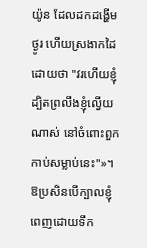យ៉ូន ដែលដកដង្ហើមថ្ងូរ ហើយស្រងាកដៃ ដោយថា "វរហើយខ្ញុំ ដ្បិតព្រលឹងខ្ញុំល្វើយណាស់ នៅចំពោះពួកកាប់សម្លាប់នេះ"»។
ឱប្រសិនបើក្បាលខ្ញុំពេញដោយទឹក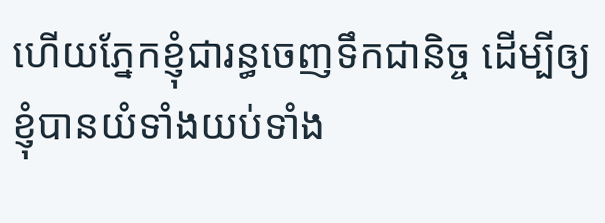ហើយភ្នែកខ្ញុំជារន្ធចេញទឹកជានិច្ច ដើម្បីឲ្យខ្ញុំបានយំទាំងយប់ទាំង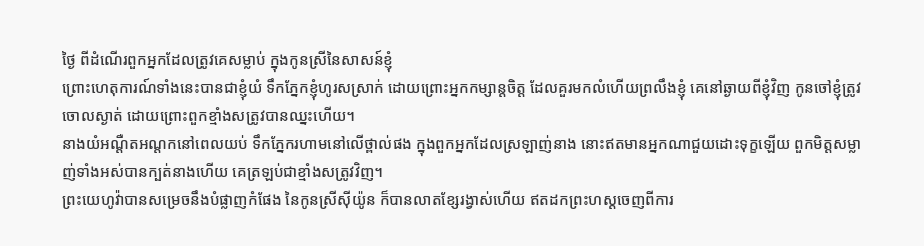ថ្ងៃ ពីដំណើរពួកអ្នកដែលត្រូវគេសម្លាប់ ក្នុងកូនស្រីនៃសាសន៍ខ្ញុំ
ព្រោះហេតុការណ៍ទាំងនេះបានជាខ្ញុំយំ ទឹកភ្នែកខ្ញុំហូរសស្រាក់ ដោយព្រោះអ្នកកម្សាន្តចិត្ត ដែលគួរមកលំហើយព្រលឹងខ្ញុំ គេនៅឆ្ងាយពីខ្ញុំវិញ កូនចៅខ្ញុំត្រូវចោលស្ងាត់ ដោយព្រោះពួកខ្មាំងសត្រូវបានឈ្នះហើយ។
នាងយំអណ្តឺតអណ្តកនៅពេលយប់ ទឹកភ្នែករហាមនៅលើថ្ពាល់ផង ក្នុងពួកអ្នកដែលស្រឡាញ់នាង នោះឥតមានអ្នកណាជួយដោះទុក្ខឡើយ ពួកមិត្តសម្លាញ់ទាំងអស់បានក្បត់នាងហើយ គេត្រឡប់ជាខ្មាំងសត្រូវវិញ។
ព្រះយេហូវ៉ាបានសម្រេចនឹងបំផ្លាញកំផែង នៃកូនស្រីស៊ីយ៉ូន ក៏បានលាតខ្សែរង្វាស់ហើយ ឥតដកព្រះហស្តចេញពីការ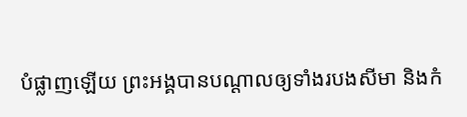បំផ្លាញឡើយ ព្រះអង្គបានបណ្ដាលឲ្យទាំងរបងសីមា និងកំ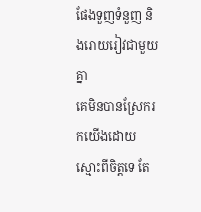ផែងទួញទំនួញ និងរោយរៀវជាមួយគ្នា
គេមិនបានស្រែករកយើងដោយស្មោះពីចិត្តទេ តែ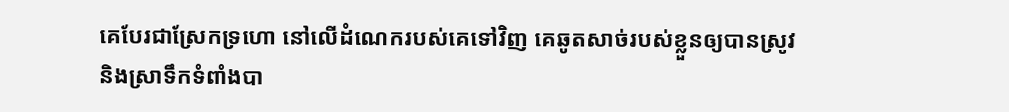គេបែរជាស្រែកទ្រហោ នៅលើដំណេករបស់គេទៅវិញ គេឆូតសាច់របស់ខ្លួនឲ្យបានស្រូវ និងស្រាទឹកទំពាំងបា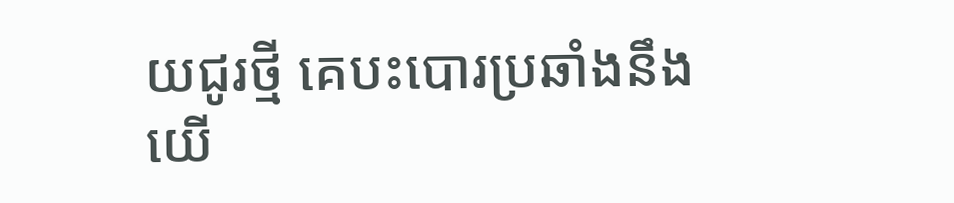យជូរថ្មី គេបះបោរប្រឆាំងនឹងយើ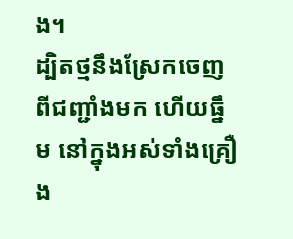ង។
ដ្បិតថ្មនឹងស្រែកចេញពីជញ្ជាំងមក ហើយធ្នឹម នៅក្នុងអស់ទាំងគ្រឿង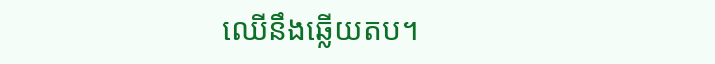ឈើនឹងឆ្លើយតប។